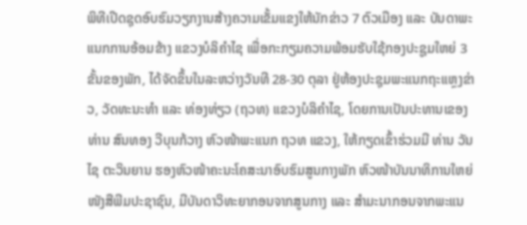ພິທີເປີດຊຸດອົບຮົມວຽກງານສ້າງຄວາມເຂັ້ມແຂງໃຫ້ນັກຂ່າວ 7 ຕົວເມືອງ ແລະ ບັນດາພະແນກການອ້ອມຂ້າງ ແຂວງບໍລິຄໍາໄຊ ເພື່ອກະກຽມຄວາມພ້ອມຮັບໃຊ້ກອງປະຊູມໃຫຍ່ 3 ຂັ້ນຂອງພັກ, ໄດ້ຈັດຂຶ້ນໃນລະຫວ່າງວັນທີ 28-30 ຕຸລາ ຢູ່ຫ້ອງປະຊຸມພະແນກຖະແຫຼງຂ່າວ, ວັດທະນະທໍາ ແລະ ທ່ອງທ່ຽວ (ຖວທ) ແຂວງບໍລິຄຳໄຊ, ໂດຍການເປັນປະທານເຂອງທ່ານ ສົນທອງ ວີບຸນກ້ວາງ ຫົວໜ້າພະແນກ ຖວທ ແຂວງ, ໃຫ້ກຽດເຂົ້າຮ່ວມມີ ທ່ານ ວັນໄຊ ຕະວິນຍານ ຮອງຫົວໜ້າຄະນະໂຄສະນາອົບຮົມສູນກາງພັກ ຫົວໜ້າບັນນາທິການໃຫຍ່ໜັງສືພີມປະຊາຊົນ, ມີບັນດາວິທະຍາກອນຈາກສູນກາງ ແລະ ສຳມະນາກອນຈາກພະແນ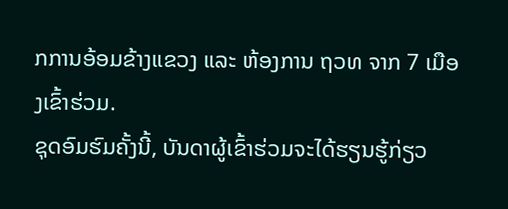ກການອ້ອມຂ້າງແຂວງ ແລະ ຫ້ອງການ ຖວທ ຈາກ 7 ເມືອງເຂົ້າຮ່ວມ.
ຊຸດອົມຮົມຄັ້ງນີ້, ບັນດາຜູ້ເຂົ້າຮ່ວມຈະໄດ້ຮຽນຮູ້ກ່ຽວ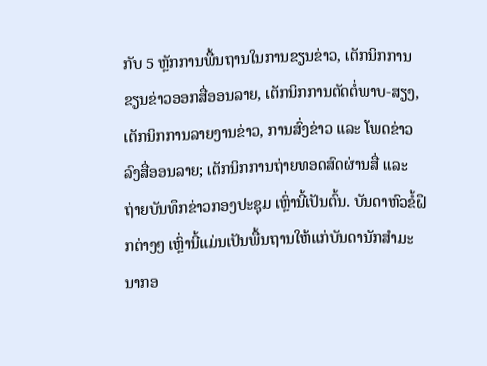ກັບ 5 ຫຼັກການພື້ນຖານໃນການຂຽນຂ່າວ, ເຕັກນິກການຂຽນຂ່າວອອກສື່ອອນລາຍ, ເຕັກນິກການຕັດຕໍ່ພາບ-ສຽງ, ເຕັກນິກການລາຍງານຂ່າວ, ການສົ່ງຂ່າວ ແລະ ໂພດຂ່າວລົງສື່ອອນລາຍ; ເຕັກນິກການຖ່າຍທອດສົດຜ່ານສື່ ແລະ ຖ່າຍບັນທຶກຂ່າວກອງປະຊຸມ ເຫຼົ່ານີ້ເປັນຕົ້ນ. ບັນດາຫົວຂໍ້ຝຶກຕ່າງໆ ເຫຼົ່ານີ້ແມ່ນເປັນພື້ນຖານໃຫ້ແກ່ບັນດານັກສໍາມະນາກອ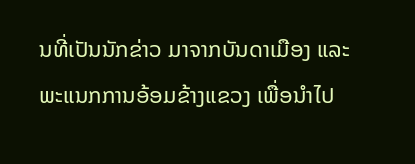ນທີ່ເປັນນັກຂ່າວ ມາຈາກບັນດາເມືອງ ແລະ ພະແນກການອ້ອມຂ້າງແຂວງ ເພື່ອນຳໄປ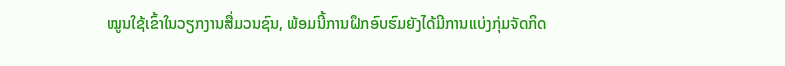ໝູນໃຊ້ເຂົ້າໃນວຽກງານສື່ມວນຊົນ, ພ້ອມນີ້ການຝຶກອົບຮົມຍັງໄດ້ມີການແບ່ງກຸ່ມຈັດກິດ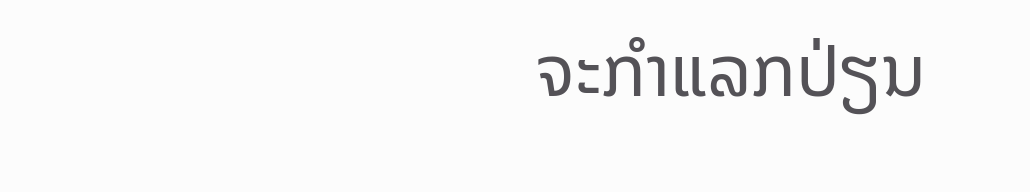ຈະກຳແລກປ່ຽນ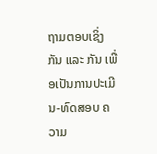ຖາມຕອບເຊິ່ງກັນ ແລະ ກັນ ເພື່ອເປັນການປະເມີນ-ທົດສອບ ຄວາມ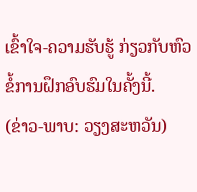ເຂົ້າໃຈ-ຄວາມຮັບຮູ້ ກ່ຽວກັບຫົວຂໍ້ການຝຶກອົບຮົມໃນຄັ້ງນີ້.
(ຂ່າວ-ພາບ: ວຽງສະຫວັນ)